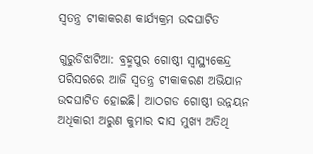ସ୍ୱତନ୍ତ୍ର ଟୀକାକରଣ କାର୍ଯ୍ୟକ୍ରମ ଉଦଘାଟିତ

ଗୁରୁଡିଝାଟିଆ: ବ୍ରହ୍ମପୁର ଗୋଷ୍ଠୀ ସ୍ୱାସ୍ଥ୍ୟକେନ୍ଦ୍ର ପରିସରରେ ଆଜି ସ୍ୱତନ୍ତ୍ର ଟୀକାକରଣ ଅଭିଯାନ ଉଦଘାଟିତ ହୋଇଛି। ଆଠଗଡ ଗୋଷ୍ଠୀ ଉନ୍ନୟନ ଅଧିକାରୀ ଅରୁଣ କୁମାର ଦାସ ମୁଖ୍ୟ ଅତିଥି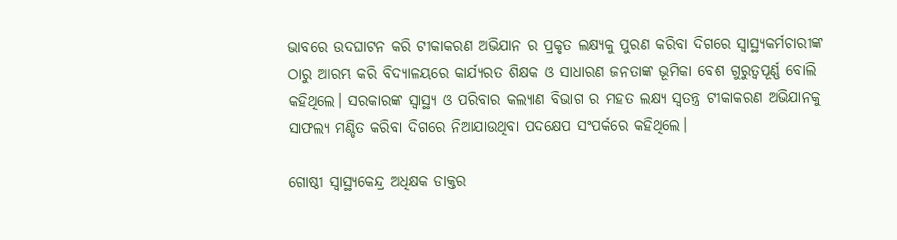ଭାବରେ ଉଦଘାଟନ କରି ଟୀକାକରଣ ଅଭିଯାନ ର ପ୍ରକୃତ ଲକ୍ଷ୍ୟକୁ ପୁରଣ କରିବା ଦିଗରେ ସ୍ୱାସ୍ଥ୍ୟକର୍ମଚାରୀଙ୍କ ଠାରୁ ଆରମ୍ଭ କରି ବିଦ୍ୟାଳୟରେ କାର୍ଯ୍ୟରତ ଶିକ୍ଷକ ଓ ସାଧାରଣ ଜନତାଙ୍କ ଭୂମିକା ବେଶ ଗୁରୁତ୍ୱପୂର୍ଣ୍ଣ ବୋଲି କହିଥିଲେ। ସରକାରଙ୍କ ସ୍ୱାସ୍ଥ୍ୟ ଓ ପରିବାର କଲ୍ୟାଣ ବିଭାଗ ର ମହତ ଲକ୍ଷ୍ୟ ସ୍ୱତନ୍ତ୍ର ଟୀକାକରଣ ଅଭିଯାନକୁ ସାଫଲ୍ୟ ମଣ୍ଡିତ କରିବା ଦିଗରେ ନିଆଯାଉଥିବା ପଦକ୍ଷେପ ସଂପର୍କରେ କହିଥିଲେ।

ଗୋଷ୍ଠୀ ସ୍ୱାସ୍ଥ୍ୟକେନ୍ଦ୍ର ଅଧିକ୍ଷକ ଡାକ୍ତର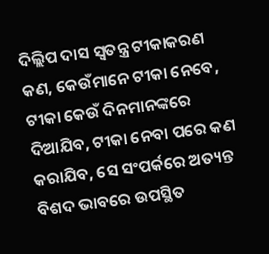ଦିଲ୍ଲିପ ଦାସ ସ୍ୱତନ୍ତ୍ର ଟୀକାକରଣ କଣ, କେଉଁମାନେ ଟୀକା ନେବେ, ଟୀକା କେଉଁ ଦିନମାନଙ୍କରେ ଦିଆଯିବ, ଟୀକା ନେବା ପରେ କଣ କରାଯିବ, ସେ ସଂପର୍କରେ ଅତ୍ୟନ୍ତ ବିଶଦ ଭାବରେ ଉପସ୍ଥିତ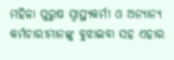ମହିଳା ପୁରୁଷ ସ୍ୱାସ୍ଥ୍ୟକର୍ମୀ ଓ ଅନ୍ୟାନ୍ୟ କର୍ମଚାରୀମାନଙ୍କୁ ବୁଝାଇବା ସହ ଏହାର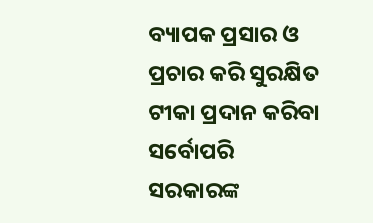ବ୍ୟାପକ ପ୍ରସାର ଓ ପ୍ରଚାର କରି ସୁରକ୍ଷିତ ଟୀକା ପ୍ରଦାନ କରିବା ସର୍ବୋପରି ସରକାରଙ୍କ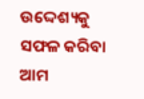ଉଦ୍ଦେଶ୍ୟକୁ ସଫଳ କରିବା ଆମ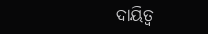ଦାୟିତ୍ୱ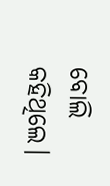ବୋଲି କହିଥିଲେ।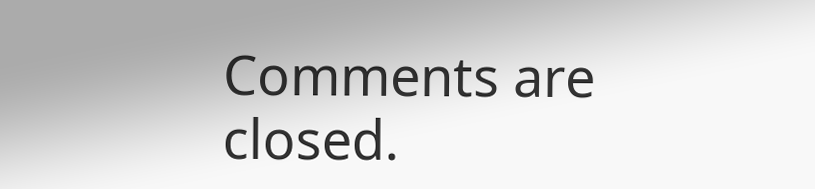Comments are closed.